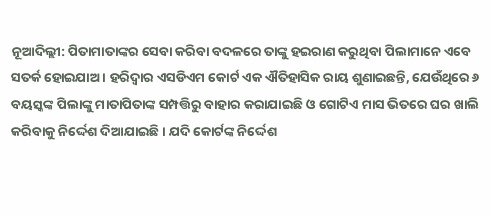ନୂଆଦିଲ୍ଲୀ: ପିତାମାତାଙ୍କର ସେବା କରିବା ବଦଳରେ ତାଙ୍କୁ ହଇରାଣ କରୁଥିବା ପିଲାମାନେ ଏବେ ସତର୍କ ହୋଇଯାଅ । ହରିଦ୍ୱାର ଏସଡିଏମ କୋର୍ଟ ଏକ ଐତିହାସିକ ରାୟ ଶୁଣାଇଛନ୍ତି, ଯେଉଁଥିରେ ୬ ବୟସ୍କଙ୍କ ପିଲାଙ୍କୁ ମାତାପିତାଙ୍କ ସମ୍ପତ୍ତିରୁ ବାହାର କରାଯାଇଛି ଓ ଗୋଟିଏ ମାସ ଭିତରେ ଘର ଖାଲି କରିବାକୁ ନିର୍ଦ୍ଦେଶ ଦିଆଯାଇଛି । ଯଦି କୋର୍ଟଙ୍କ ନିର୍ଦ୍ଦେଶ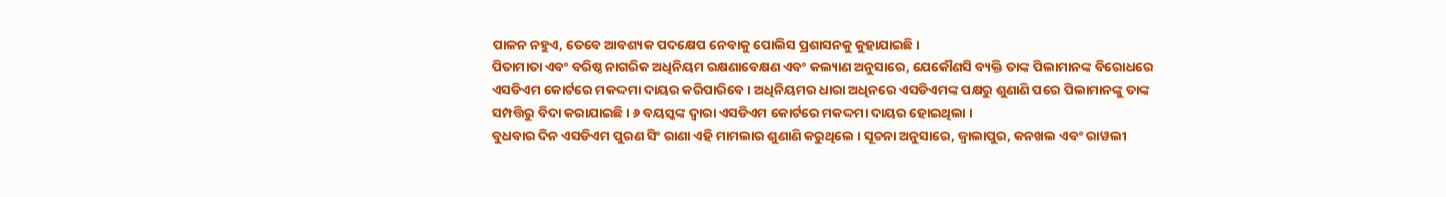ପାଳନ ନହୁଏ, ତେବେ ଆବଶ୍ୟକ ପଦକ୍ଷେପ ନେବାକୁ ପୋଲିସ ପ୍ରଶାସନକୁ କୁହାଯାଇଛି ।
ପିତାମାତା ଏବଂ ବରିଷ୍ଠ ନାଗରିକ ଅଧିନିୟମ ରକ୍ଷଣାବେକ୍ଷଣ ଏବଂ କଲ୍ୟାଣ ଅନୁସାରେ, ଯେକୌଣସି ବ୍ୟକ୍ତି ତାଙ୍କ ପିଲାମାନଙ୍କ ବିରୋଧରେ ଏସଡିଏମ କୋର୍ଟରେ ମକଦ୍ଦମା ଦାୟର କରିପାରିବେ । ଅଧିନିୟମର ଧାରା ଅଧିନରେ ଏସଡିଏମଙ୍କ ପକ୍ଷରୁ ଶୁଣାଣି ପରେ ପିଲାମାନଙ୍କୁ ତାଙ୍କ ସମ୍ପତ୍ତିରୁ ବିଦା କରାଯାଇଛି । ୬ ବୟସ୍କଙ୍କ ଦ୍ୱାରା ଏସଡିଏମ କୋର୍ଟରେ ମକଦ୍ଦମା ଦାୟର ହୋଇଥିଲା ।
ବୁଧବାର ଦିନ ଏସଡିଏମ ପୁରଣ ସିଂ ରାଣା ଏହି ମାମଲାର ଶୁଣାଣି କରୁଥିଲେ । ସୂଚନା ଅନୁସାରେ, ଜ୍ୱାଲାପୁର, କନଖଲ ଏବଂ ରାୱଲୀ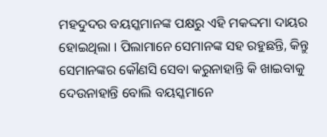ମହଦୁଦର ବୟସ୍କମାନଙ୍କ ପକ୍ଷରୁ ଏହି ମକଦ୍ଦମା ଦାୟର ହୋଇଥିଲା । ପିଲାମାନେ ସେମାନଙ୍କ ସହ ରହୁଛନ୍ତି, କିନ୍ତୁ ସେମାନଙ୍କର କୌଣସି ସେବା କରୁନାହାନ୍ତି କି ଖାଇବାକୁ ଦେଉନାହାନ୍ତି ବୋଲି ବୟସ୍କମାନେ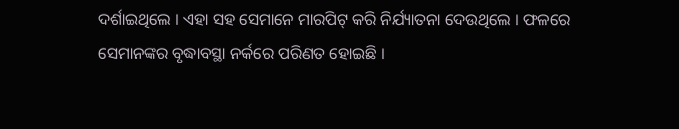ଦର୍ଶାଇଥିଲେ । ଏହା ସହ ସେମାନେ ମାରପିଟ୍ କରି ନିର୍ଯ୍ୟାତନା ଦେଉଥିଲେ । ଫଳରେ ସେମାନଙ୍କର ବୃଦ୍ଧାବସ୍ଥା ନର୍କରେ ପରିଣତ ହୋଇଛି ।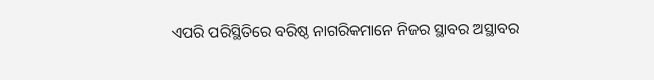ଏପରି ପରିସ୍ଥିତିରେ ବରିଷ୍ଠ ନାଗରିକମାନେ ନିଜର ସ୍ଥାବର ଅସ୍ଥାବର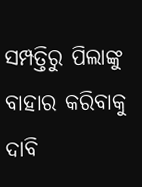ସମ୍ପତ୍ତିରୁ ପିଲାଙ୍କୁ ବାହାର କରିବାକୁ ଦାବି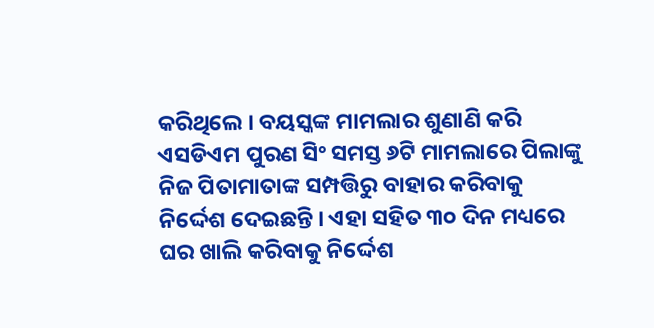କରିଥିଲେ । ବୟସ୍କଙ୍କ ମାମଲାର ଶୁଣାଣି କରି ଏସଡିଏମ ପୁରଣ ସିଂ ସମସ୍ତ ୬ଟି ମାମଲାରେ ପିଲାଙ୍କୁ ନିଜ ପିତାମାତାଙ୍କ ସମ୍ପତ୍ତିରୁ ବାହାର କରିବାକୁ ନିର୍ଦ୍ଦେଶ ଦେଇଛନ୍ତି । ଏହା ସହିତ ୩୦ ଦିନ ମଧ୍ୟରେ ଘର ଖାଲି କରିବାକୁ ନିର୍ଦ୍ଦେଶ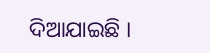ଦିଆଯାଇଛି ।